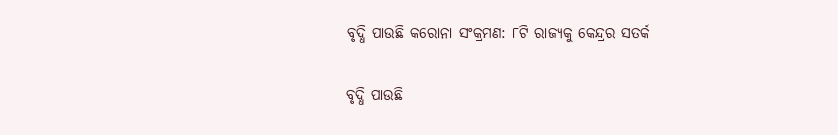ବୃଦ୍ଧି ପାଉଛି କରୋନା ସଂକ୍ରମଣ: ୮ଟି ରାଜ୍ୟକୁ କେନ୍ଦ୍ରର ସତର୍କ

ବୃଦ୍ଧି ପାଉଛି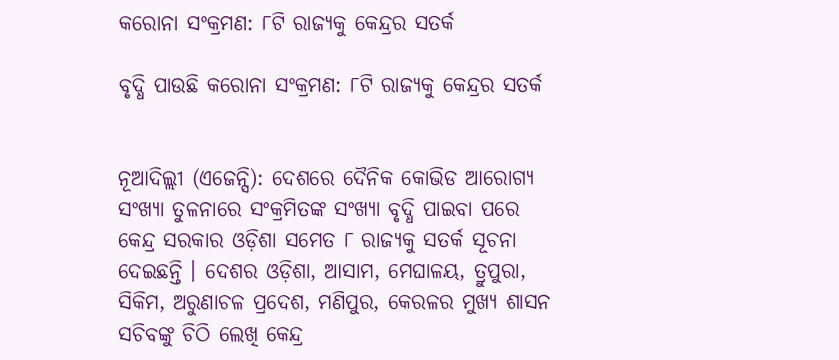କରୋନା ସଂକ୍ରମଣ: ୮ଟି ରାଜ୍ୟକୁ କେନ୍ଦ୍ରର ସତର୍କ

ବୃଦ୍ଧି ପାଉଛି କରୋନା ସଂକ୍ରମଣ: ୮ଟି ରାଜ୍ୟକୁ କେନ୍ଦ୍ରର ସତର୍କ


ନୂଆଦିଲ୍ଲୀ (ଏଜେନ୍ସି): ଦେଶରେ ଦୈନିକ କୋଭିଡ ଆରୋଗ୍ୟ ସଂଖ୍ୟା ତୁଳନାରେ ସଂକ୍ରମିତଙ୍କ ସଂଖ୍ୟା ବୃଦ୍ଧି ପାଇବା ପରେ କେନ୍ଦ୍ର ସରକାର ଓଡ଼ିଶା ସମେତ ୮ ରାଜ୍ୟକୁ ସତର୍କ ସୂଚନା ଦେଇଛନ୍ତି । ଦେଶର ଓଡ଼ିଶା, ଆସାମ, ମେଘାଳୟ, ତ୍ରୁପୁରା, ସିକିମ, ଅରୁଣାଚଳ ପ୍ରଦେଶ, ମଣିପୁର, କେରଳର ମୁଖ୍ୟ ଶାସନ ସଚିବଙ୍କୁ ଚିଠି ଲେଖି କେନ୍ଦ୍ର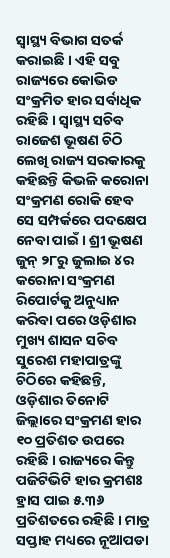ସ୍ୱାସ୍ଥ୍ୟ ବିଭାଗ ସତର୍କ କରାଇଛି । ଏହି ସବୁ ରାଜ୍ୟରେ କୋଭିଡ ସଂକ୍ରମିତ ହାର ସର୍ବାଧିକ ରହିଛି । ସ୍ୱାସ୍ଥ୍ୟ ସଚିବ ରାଜେଶ ଭୂଷଣ ଚିଠି ଲେଖି ରାଜ୍ୟ ସରକାରକୁ କହିଛନ୍ତି କିଭଳି କରୋନା ସଂକ୍ରମଣ ରୋକି ହେବ ସେ ସମ୍ପର୍କରେ ପଦକ୍ଷେପ ନେବା ପାଇଁ । ଶ୍ରୀ ଭୂଷଣ ଜୁନ୍ ୨୮ରୁ ଜୁଲାଇ ୪ର କରୋନା ସଂକ୍ରମଣ ରିପୋର୍ଟକୁ ଅନୁଧ୍ୟାନ କରିବା ପରେ ଓଡ଼ିଶାର ମୁଖ୍ୟ ଶାସନ ସଚିବ ସୁରେଶ ମହାପାତ୍ରଙ୍କୁ ଚିଠିରେ କହିଛନ୍ତି, ଓଡ଼ିଶାର ତିନୋଟି ଜିଲ୍ଲାରେ ସଂକ୍ରମଣ ହାର ୧୦ ପ୍ରତିଶତ ଉପରେ ରହିଛି । ରାଜ୍ୟରେ କିନ୍ତୁ ପଜିଟିଭିଟି ହାର କ୍ରମଶଃ ହ୍ରାସ ପାଇ ୫.୩୬ ପ୍ରତିଶତରେ ରହିଛି । ମାତ୍ର ସପ୍ତାହ ମଧ୍ୟରେ ନୂଆପଡା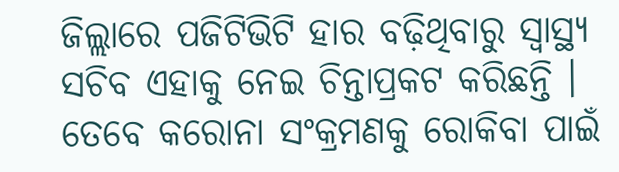ଜିଲ୍ଲାରେ ପଜିଟିଭିଟି ହାର ବଢ଼ିଥିବାରୁ ସ୍ୱାସ୍ଥ୍ୟ ସଚିବ ଏହାକୁ ନେଇ ଚିନ୍ତାପ୍ରକଟ କରିଛନ୍ତି । ତେବେ କରୋନା ସଂକ୍ରମଣକୁ ରୋକିବା ପାଇଁ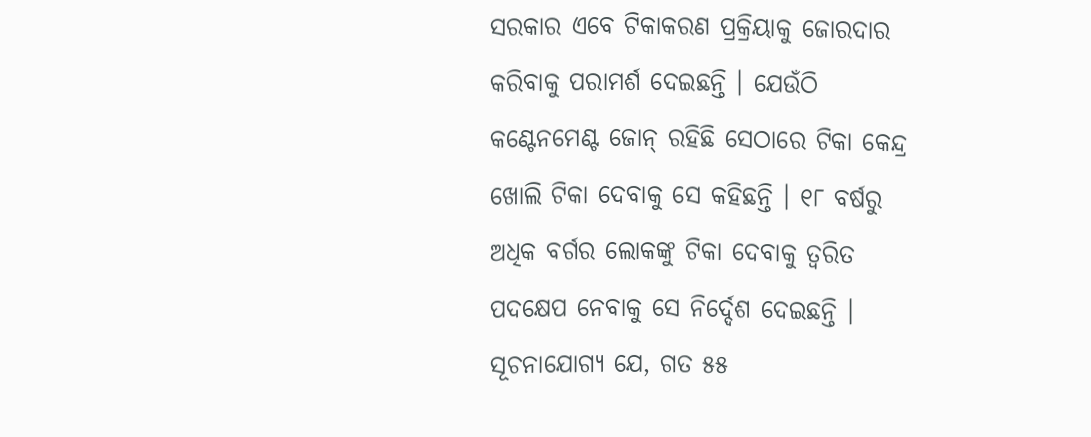ସରକାର ଏବେ ଟିକାକରଣ ପ୍ରକ୍ରିୟାକୁ ଜୋରଦାର କରିବାକୁ ପରାମର୍ଶ ଦେଇଛନ୍ତି । ଯେଉଁଠି କଣ୍ଟେନମେଣ୍ଟ ଜୋନ୍ ରହିଛି ସେଠାରେ ଟିକା କେନ୍ଦ୍ର ଖୋଲି ଟିକା ଦେବାକୁ ସେ କହିଛନ୍ତି । ୧୮ ବର୍ଷରୁ ଅଧିକ ବର୍ଗର ଲୋକଙ୍କୁ ଟିକା ଦେବାକୁ ତ୍ୱରିତ ପଦକ୍ଷେପ ନେବାକୁ ସେ ନିର୍ଦ୍ଦେଶ ଦେଇଛନ୍ତି । ସୂଚନାଯୋଗ୍ୟ ଯେ, ଗତ ୫୫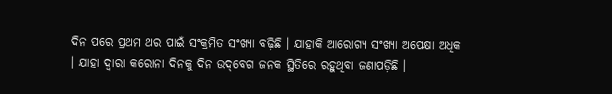ଦିନ ପରେ ପ୍ରଥମ ଥର ପାଇଁ ସଂକ୍ରମିତ ସଂଖ୍ୟା ବଢ଼ିଛି । ଯାହାକି ଆରୋଗ୍ୟ ସଂଖ୍ୟା ଅପେକ୍ଷା ଅଧିକ । ଯାହା ଦ୍ୱାରା କରୋନା ଦିନକୁ ଦିନ ଉଦ୍‌ବେଗ ଜନକ ସ୍ଥିତିରେ ରହୁଥିବା ଜଣାପଡ଼ିଛି ।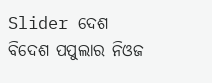Slider ଦେଶ ବିଦେଶ ପପୁଲାର ନିଓଜ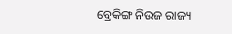ବ୍ରେକିଙ୍ଗ ନିଉଜ ରାଜ୍ୟ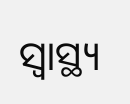ସ୍ୱାସ୍ଥ୍ୟ